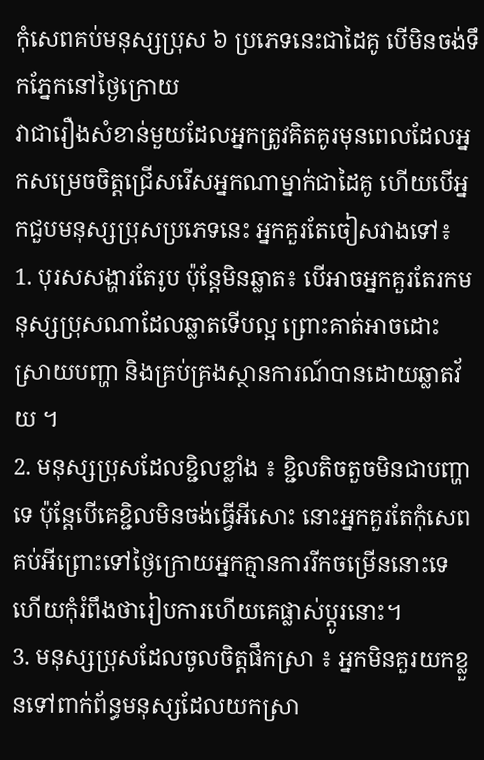កុំសេពគប់មនុស្សប្រុស ៦ ប្រភេទនេះជាដៃគូ បើមិនចង់ទឹកភ្នែកនៅថ្ងៃក្រោយ
វាជារឿងសំខាន់មួយដែលអ្នកត្រូវគិតគូរមុនពេលដែលអ្នកសម្រេចចិត្តជ្រើសរើសអ្នកណាម្នាក់ជាដៃគូ ហើយបើអ្នកជួបមនុស្សប្រុសប្រភេទនេះ អ្នកគួរតែចៀសវាងទៅ៖
1. បុរសសង្ហារតែរូប ប៉ុន្តែមិនឆ្លាត៖ បើអាចអ្នកគួរតែរកមនុស្សប្រុសណាដែលឆ្លាតទើបល្អ ព្រោះគាត់អាចដោះស្រាយបញ្ហា និងគ្រប់គ្រងស្ថានការណ៍បានដោយឆ្លាតវ័យ ។
2. មនុស្សប្រុសដែលខ្ជិលខ្លាំង ៖ ខ្ជិលតិចតួចមិនជាបញ្ហាទេ ប៉ុន្តែបើគេខ្ជិលមិនចង់ធ្វើអីសោះ នោះអ្នកគួរតែកុំសេពគប់អីព្រោះទៅថ្ងៃក្រោយអ្នកគ្មានការរីកចម្រើននោះទេហើយកុំរំពឹងថារៀបការហើយគេផ្លាស់ប្ដូរនោះ។
3. មនុស្សប្រុសដែលចូលចិត្តផឹកស្រា ៖ អ្នកមិនគួរយកខ្លួនទៅពាក់ព័ន្ធមនុស្សដែលយកស្រា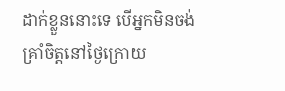ដាក់ខ្លួននោះទេ បើអ្នកមិនចង់គ្រាំចិត្តនៅថ្ងៃក្រោយ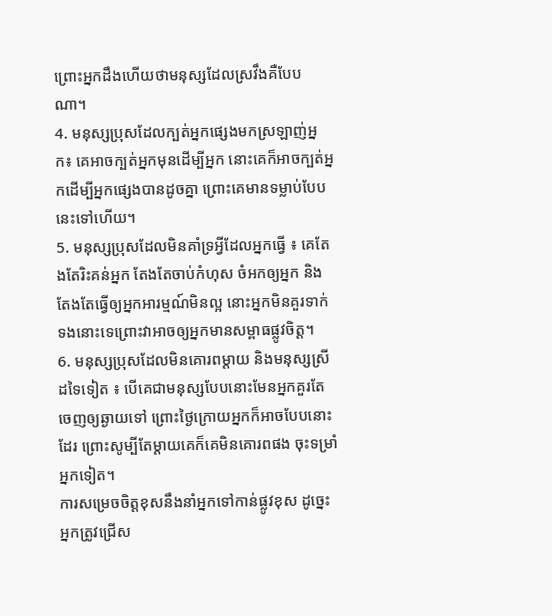ព្រោះអ្នកដឹងហើយថាមនុស្សដែលស្រវឹងគឺបែបណា។
4. មនុស្សប្រុសដែលក្បត់អ្នកផ្សេងមកស្រឡាញ់អ្នក៖ គេអាចក្បត់អ្នកមុនដើម្បីអ្នក នោះគេក៏អាចក្បត់អ្នកដើម្បីអ្នកផ្សេងបានដូចគ្នា ព្រោះគេមានទម្លាប់បែបនេះទៅហើយ។
5. មនុស្សប្រុសដែលមិនគាំទ្រអ្វីដែលអ្នកធ្វើ ៖ គេតែងតែរិះគន់អ្នក តែងតែចាប់កំហុស ចំអកឲ្យអ្នក និងតែងតែធ្វើឲ្យអ្នកអារម្មណ៍មិនល្អ នោះអ្នកមិនគួរទាក់ទងនោះទេព្រោះវាអាចឲ្យអ្នកមានសម្ពាធផ្លូវចិត្ត។
6. មនុស្សប្រុសដែលមិនគោរពម្ដាយ និងមនុស្សស្រីដទៃទៀត ៖ បើគេជាមនុស្សបែបនោះមែនអ្នកគួរតែចេញឲ្យឆ្ងាយទៅ ព្រោះថ្ងៃក្រោយអ្នកក៏អាចបែបនោះដែរ ព្រោះសូម្បីតែម្ដាយគេក៏គេមិនគោរពផង ចុះទម្រាំអ្នកទៀត។
ការសម្រេចចិត្តខុសនឹងនាំអ្នកទៅកាន់ផ្លូវខុស ដូច្នេះអ្នកត្រូវជ្រើស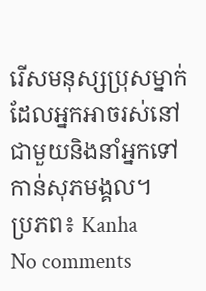រើសមនុស្សប្រុសម្នាក់ដែលអ្នកអាចរស់នៅជាមួយនិងនាំអ្នកទៅកាន់សុភមង្គល។
ប្រភព៖ Kanha
No comments